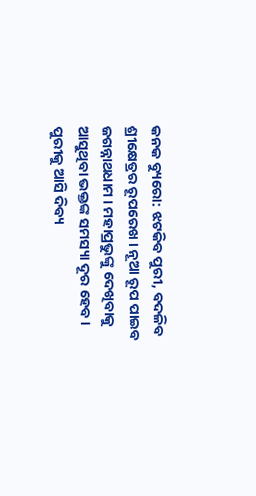କନକ ବ୍ୟୁରୋ: ଝଟକିବ ପୁରୀ, ବଦଳିବ ଶ୍ରୀକ୍ଷେତ୍ରର ରୂପରେଖ । ନୂଆ ରୂପ ପାଇବ ଜଗନ୍ନାଥଧାମ । ମହାପ୍ରଭୁଙ୍କୁ ଦେଖିବାକୁ ଆସୁଥିବା ଭକ୍ତଙ୍କ ସମସ୍ୟା ଦୂର ହେବ । ପୁରୀକୁ ଆସି ଦିବ୍ୟ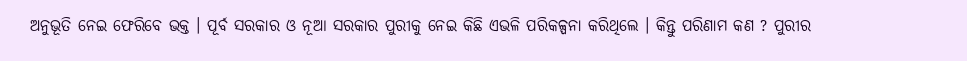ଅନୁଭୂତି ନେଇ ଫେରିବେ ଭକ୍ତ । ପୂର୍ବ ସରକାର ଓ ନୂଆ ସରକାର ପୁରୀକୁ ନେଇ କିଛି ଏଭଳି ପରିକଳ୍ପନା କରିଥିଲେ । କିନ୍ତୁ ପରିଣାମ କଣ ? ପୁରୀର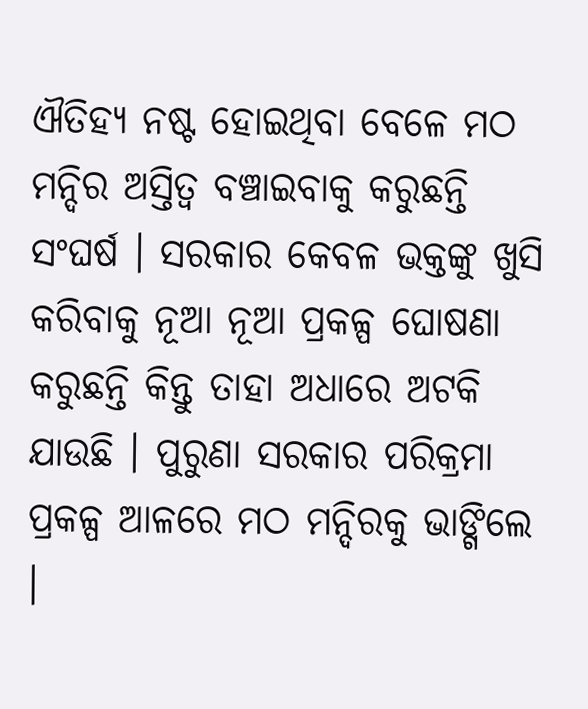ଐତିହ୍ୟ ନଷ୍ଟ ହୋଇଥିବା ବେଳେ ମଠ ମନ୍ଦିର ଅସ୍ତିତ୍ବ ବଞ୍ଚାଇବାକୁ କରୁଛନ୍ତି ସଂଘର୍ଷ । ସରକାର କେବଳ ଭକ୍ତଙ୍କୁ ଖୁସି କରିବାକୁ ନୂଆ ନୂଆ ପ୍ରକଳ୍ପ ଘୋଷଣା କରୁଛନ୍ତି କିନ୍ତୁ ତାହା ଅଧାରେ ଅଟକି ଯାଉଛି । ପୁରୁଣା ସରକାର ପରିକ୍ରମା ପ୍ରକଳ୍ପ ଆଳରେ ମଠ ମନ୍ଦିରକୁ ଭାଙ୍ଗିଲେ ।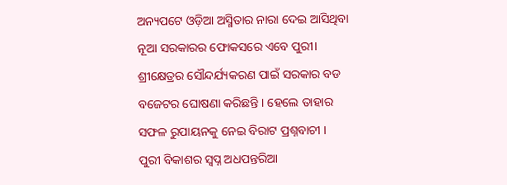ଅନ୍ୟପଟେ ଓଡ଼ିଆ ଅସ୍ମିତାର ନାରା ଦେଇ ଆସିଥିବା ନୂଆ ସରକାରର ଫୋକସରେ ଏବେ ପୁରୀ। ଶ୍ରୀକ୍ଷେତ୍ରର ସୌନ୍ଦର୍ଯ୍ୟକରଣ ପାଇଁ ସରକାର ବଡ ବଜେଟର ଘୋଷଣା କରିଛନ୍ତି । ହେଲେ ତାହାର ସଫଳ ରୁପାୟନକୁ ନେଇ ବିରାଟ ପ୍ରଶ୍ନବାଚୀ ।
ପୁରୀ ବିକାଶର ସ୍ୱପ୍ନ ଅଧପନ୍ତରିଆ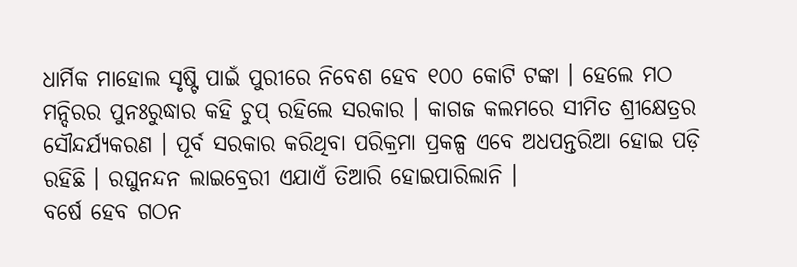ଧାର୍ମିକ ମାହୋଲ ସୃଷ୍ଟି ପାଇଁ ପୁରୀରେ ନିବେଶ ହେବ ୧୦୦ କୋଟି ଟଙ୍କା । ହେଲେ ମଠ ମନ୍ଦିରର ପୁନଃରୁଦ୍ଧାର କହି ଚୁପ୍ ରହିଲେ ସରକାର । କାଗଜ କଲମରେ ସୀମିତ ଶ୍ରୀକ୍ଷେତ୍ରର ସୌନ୍ଦର୍ଯ୍ୟକରଣ । ପୂର୍ବ ସରକାର କରିଥିବା ପରିକ୍ରମା ପ୍ରକଳ୍ପ ଏବେ ଅଧପନ୍ତରିଆ ହୋଇ ପଡ଼ି ରହିଛି । ରଘୁନନ୍ଦନ ଲାଇବ୍ରେରୀ ଏଯାଏଁ ତିଆରି ହୋଇପାରିଲାନି ।
ବର୍ଷେ ହେବ ଗଠନ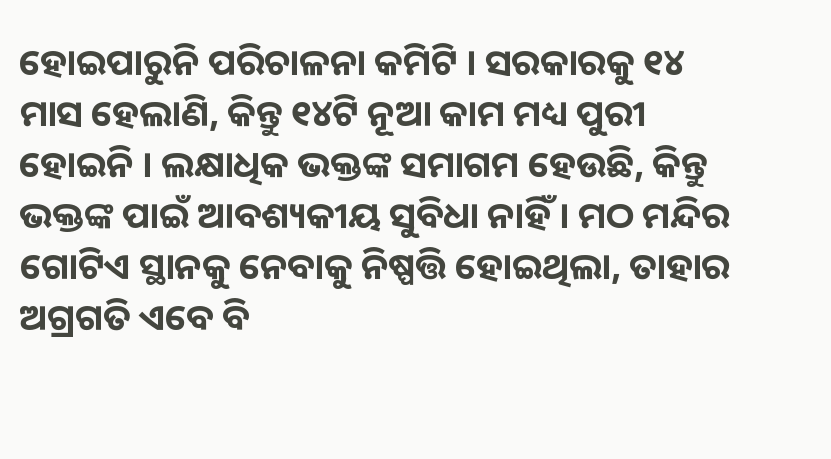ହୋଇପାରୁନି ପରିଚାଳନା କମିଟି । ସରକାରକୁ ୧୪ ମାସ ହେଲାଣି, କିନ୍ତୁ ୧୪ଟି ନୂଆ କାମ ମଧ୍ୟ ପୁରୀ ହୋଇନି । ଲକ୍ଷାଧିକ ଭକ୍ତଙ୍କ ସମାଗମ ହେଉଛି, କିନ୍ତୁ ଭକ୍ତଙ୍କ ପାଇଁ ଆବଶ୍ୟକୀୟ ସୁବିଧା ନାହିଁ । ମଠ ମନ୍ଦିର ଗୋଟିଏ ସ୍ଥାନକୁ ନେବାକୁ ନିଷ୍ପତ୍ତି ହୋଇଥିଲା, ତାହାର ଅଗ୍ରଗତି ଏବେ ବି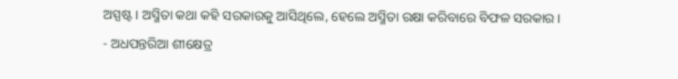ଅସ୍ପଷ୍ଟ । ଅସ୍ମିତା କଥା କହି ସରକାରକୁ ଆସିଥିଲେ, ହେଲେ ଅସ୍ମିତା ରକ୍ଷା କରିବାରେ ବିଫଳ ସରକାର ।
- ଅଧପନ୍ତରିଆ ଶୀକ୍ଷେତ୍ର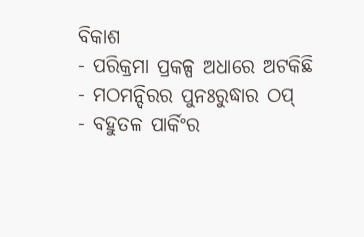ବିକାଶ
- ପରିକ୍ରମା ପ୍ରକଳ୍ପ ଅଧାରେ ଅଟକିଛି
- ମଠମନ୍ଦିରର ପୁନଃରୁଦ୍ଧାର ଠପ୍
- ବହୁତଳ ପାର୍କିଂର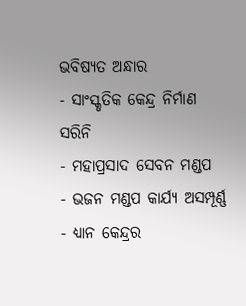ଭବିଷ୍ୟତ ଅନ୍ଧାର
- ସାଂସ୍କୃତିକ କେନ୍ଦ୍ର ନିର୍ମାଣ ସରିନି
- ମହାପ୍ରସାଦ ସେବନ ମଣ୍ଡପ
- ଭଜନ ମଣ୍ଡପ କାର୍ଯ୍ୟ ଅସମ୍ପୂର୍ଣ୍ଣ
- ଧ୍ୟାନ କେନ୍ଦ୍ରର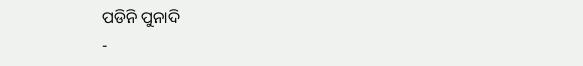ପଡିନି ପୁନାଦି
-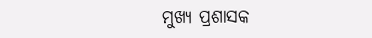ମୁଖ୍ୟ ପ୍ରଶାସକ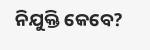ନିଯୁକ୍ତି କେବେ?